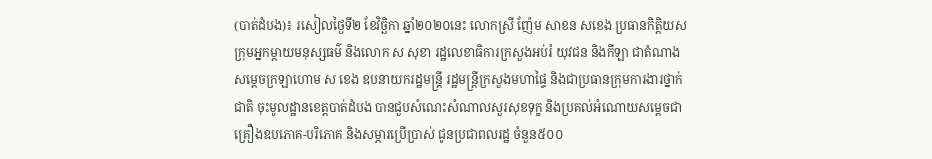(បាត់ដំបង)៖ រសៀលថ្ងៃទី២ ខែវិច្ឆិកា ឆ្នាំ២០២០នេះ លោកស្រី ញ៉ែម សាខន សខេង ប្រធានកិត្តិយសក្រុមអ្នកម្តាយមនុស្សធម៌ និងលោក ស សុខា រដ្ឋលេខាធិការក្រសួងអប់រំ យុវជន និងកីឡា ជាតំណាងសម្តេចក្រឡាហោម ស ខេង ឧបនាយករដ្ឋមន្ត្រី រដ្ឋមន្ត្រីក្រសួងមហាផ្ទៃ និងជាប្រធានក្រុមការងារថ្នាក់ជាតិ ចុះមូលដ្ឋានខេត្តបាត់ដំបង បានជួបសំណេះសំណាលសួរសុខទុក្ខ និងប្រគល់អំណោយសម្តេចជាគ្រឿងឧបភោគ-បរិភោគ និងសម្ភារប្រើប្រាស់ ជូនប្រជាពលរដ្ឋ ចំនួន៥០០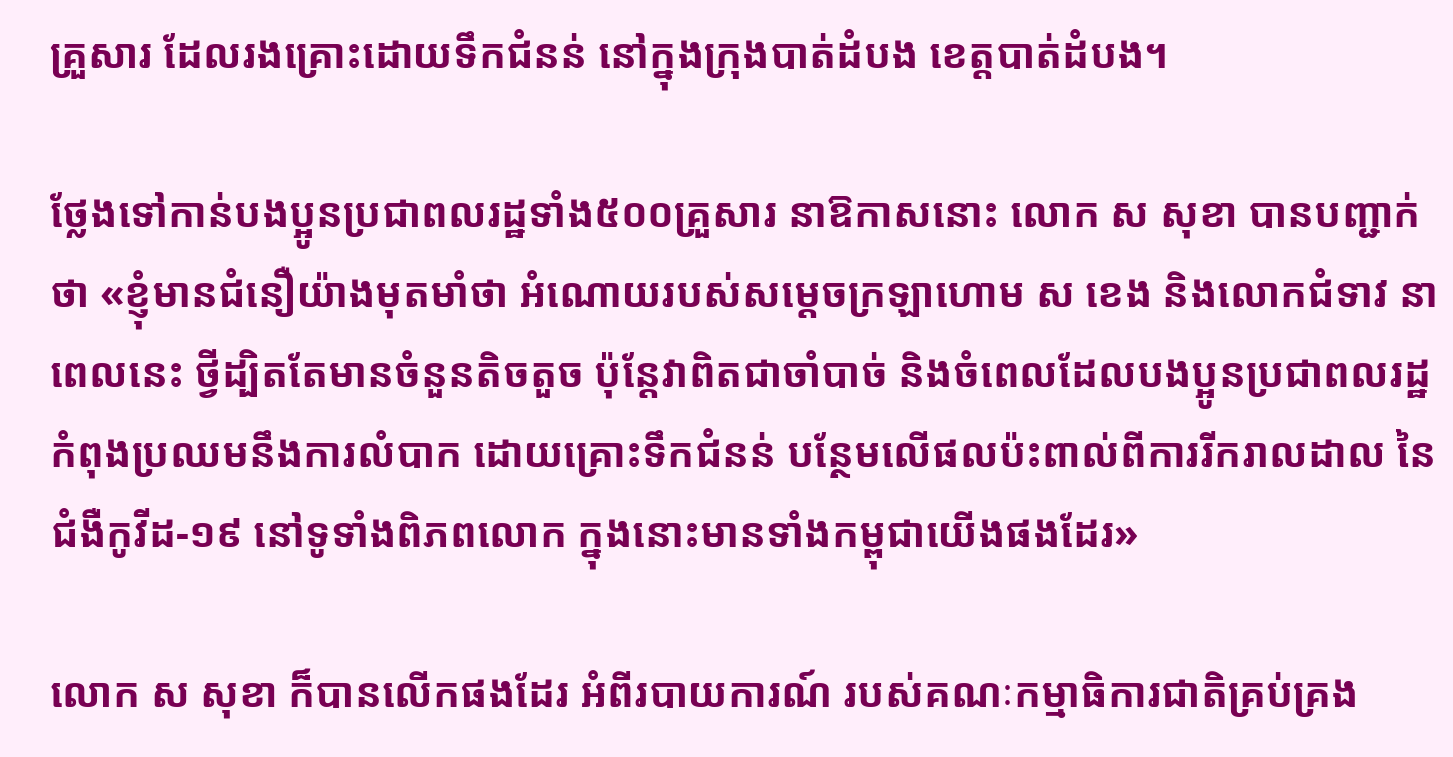គ្រួសារ ដែលរងគ្រោះដោយទឹកជំនន់ នៅក្នុងក្រុងបាត់ដំបង ខេត្តបាត់ដំបង។

ថ្លែងទៅកាន់បងប្អូនប្រជាពលរដ្ឋទាំង៥០០គ្រួសារ នាឱកាសនោះ លោក ស សុខា បានបញ្ជាក់ថា «ខ្ញុំមានជំនឿយ៉ាងមុតមាំថា អំណោយរបស់សម្តេចក្រឡាហោម ស ខេង និងលោកជំទាវ នាពេលនេះ ថ្វីដ្បិតតែមានចំនួនតិចតួច ប៉ុន្តែវាពិតជាចាំបាច់ និងចំពេលដែលបងប្អូនប្រជាពលរដ្ឋកំពុងប្រឈមនឹងការលំបាក ដោយគ្រោះទឹកជំនន់ បន្ថែមលើផលប៉ះពាល់ពីការរីករាលដាល នៃជំងឺកូវីដ-១៩ នៅទូទាំងពិភពលោក ក្នុងនោះមានទាំងកម្ពុជាយើងផងដែរ»

លោក ស សុខា ក៏បានលើកផងដែរ អំពីរបាយការណ៍ របស់គណៈកម្មាធិការជាតិគ្រប់គ្រង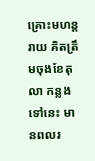គ្រោះមហន្តរាយ គិតត្រឹមចុងខែតុលា កន្លងទៅនេះ មានពលរ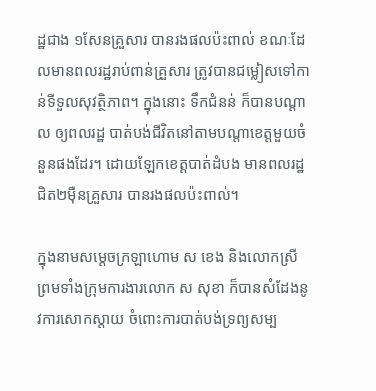ដ្ឋជាង ១សែនគ្រួសារ បានរងផលប៉ះពាល់ ខណៈដែលមានពលរដ្ឋរាប់ពាន់គ្រួសារ ត្រូវបានជម្លៀសទៅកាន់ទីទួលសុវត្ថិភាព។ ក្នុងនោះ ទឹកជំនន់ ក៏បានបណ្តាល ឲ្យពលរដ្ឋ បាត់បង់ជីវិតនៅតាមបណ្តាខេត្តមួយចំនួនផងដែរ។ ដោយឡែកខេត្តបាត់ដំបង មានពលរដ្ឋជិត២ម៉ឺនគ្រួសារ បានរងផលប៉ះពាល់។

ក្នុងនាមសម្តេចក្រឡាហោម ស ខេង និងលោកស្រី ព្រមទាំងក្រុមការងារលោក ស សុខា ក៏បានសំដែងនូវការសោកស្តាយ ចំពោះការបាត់បង់ទ្រព្យសម្ប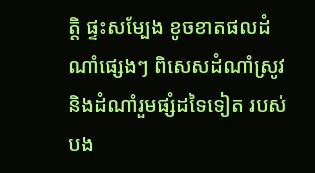ត្តិ ផ្ទះសម្បែង ខូចខាតផលដំណាំផ្សេងៗ ពិសេសដំណាំស្រូវ និងដំណាំរួមផ្សំដទៃទៀត របស់បង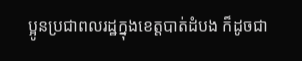ប្អូនប្រជាពលរដ្ឋក្នុងខេត្តបាត់ដំបង ក៏ដូចជា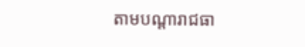តាមបណ្តារាជធា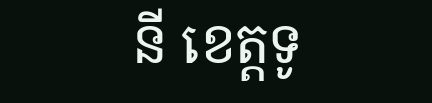នី ខេត្តទូ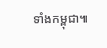ទាំងកម្ពុជា៕